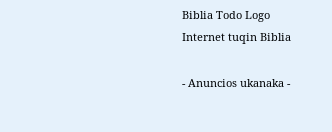Biblia Todo Logo
Internet tuqin Biblia

- Anuncios ukanaka -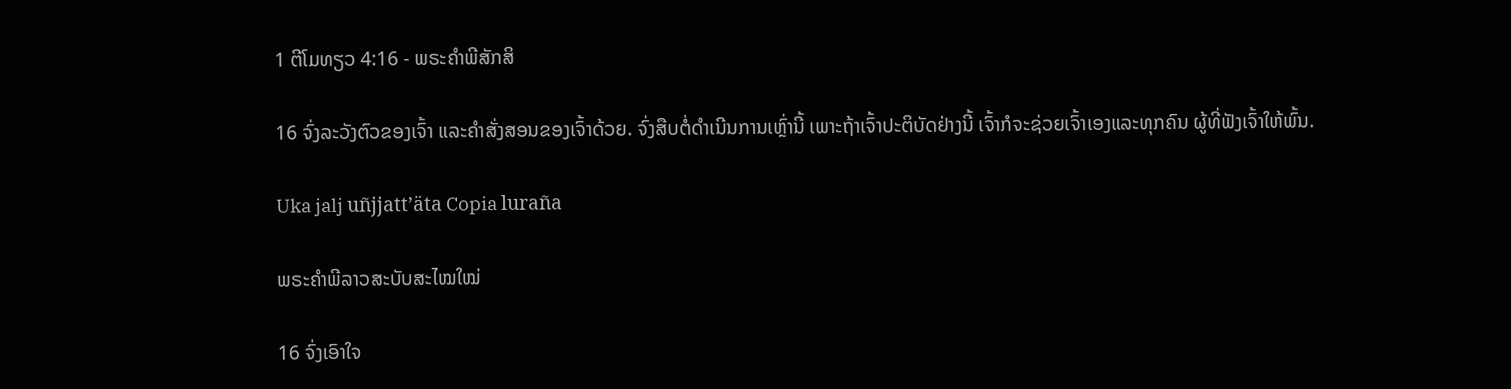1 ຕີໂມທຽວ 4:16 - ພຣະຄຳພີສັກສິ

16 ຈົ່ງລະວັງຕົວຂອງເຈົ້າ ແລະຄຳສັ່ງສອນຂອງເຈົ້າດ້ວຍ. ຈົ່ງສືບຕໍ່ດຳເນີນການເຫຼົ່ານີ້ ເພາະຖ້າເຈົ້າປະຕິບັດຢ່າງນີ້ ເຈົ້າກໍຈະຊ່ວຍເຈົ້າເອງແລະທຸກຄົນ ຜູ້ທີ່ຟັງເຈົ້າໃຫ້ພົ້ນ.

Uka jalj uñjjattʼäta Copia luraña

ພຣະຄຳພີລາວສະບັບສະໄໝໃໝ່

16 ຈົ່ງເອົາໃຈ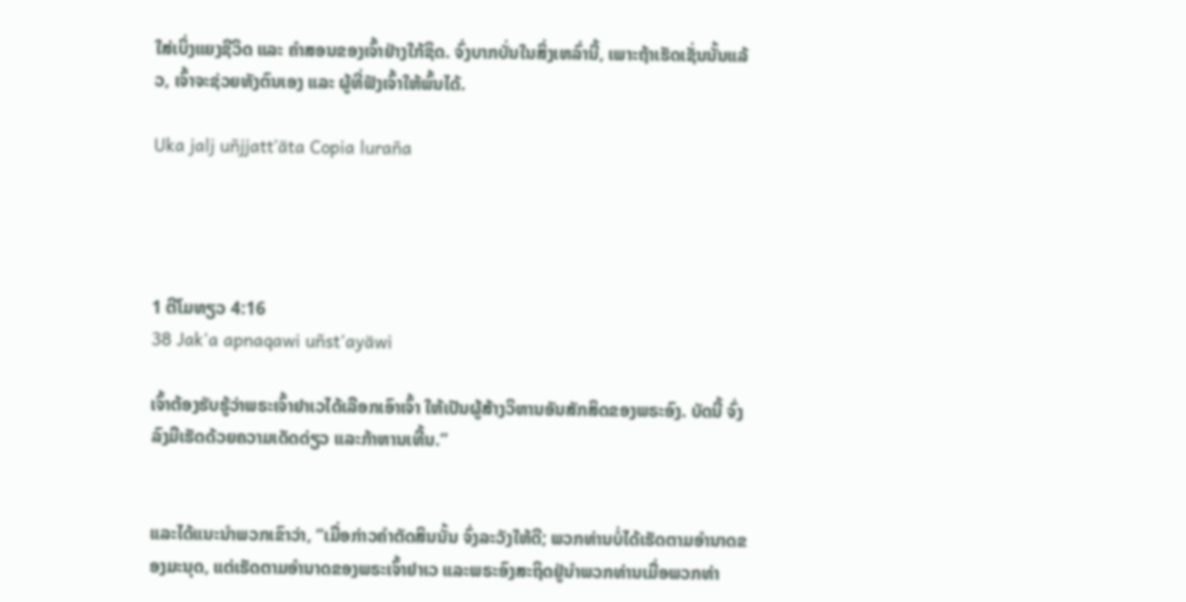ໃສ່ເບິ່ງແຍງຊີວິດ ແລະ ຄຳສອນຂອງເຈົ້າຢ່າງໃກ້ຊິດ. ຈົ່ງບາກບັ່ນໃນສິ່ງເຫລົ່ານີ້, ເພາະຖ້າເຮັດເຊັ່ນນັ້ນແລ້ວ, ເຈົ້າຈະຊ່ວຍທັງຕົນເອງ ແລະ ຜູ້ທີ່ຟັງເຈົ້າໃຫ້ພົ້ນໄດ້.

Uka jalj uñjjattʼäta Copia luraña




1 ຕີໂມທຽວ 4:16
38 Jak'a apnaqawi uñst'ayäwi

ເຈົ້າຕ້ອງຮັບຮູ້ວ່າພຣະເຈົ້າຢາເວໄດ້ເລືອກເອົາເຈົ້າ ໃຫ້ເປັນຜູ້ສ້າງວິຫານອັນສັກສິດຂອງພຣະອົງ. ບັດນີ້ ຈົ່ງລົງມືເຮັດດ້ວຍຄວາມເດັດດ່ຽວ ແລະກ້າຫານເທີ້ນ.”


ແລະໄດ້ແນະນຳພວກເຂົາວ່າ, “ເມື່ອກ່າວຄຳຕັດສິນນັ້ນ ຈົ່ງລະວັງໃຫ້ດີ; ພວກທ່ານບໍ່ໄດ້ເຮັດຕາມອຳນາດຂອງມະນຸດ, ແຕ່ເຮັດຕາມອຳນາດຂອງພຣະເຈົ້າຢາເວ ແລະພຣະອົງສະຖິດຢູ່ນຳພວກທ່ານເມື່ອພວກທ່າ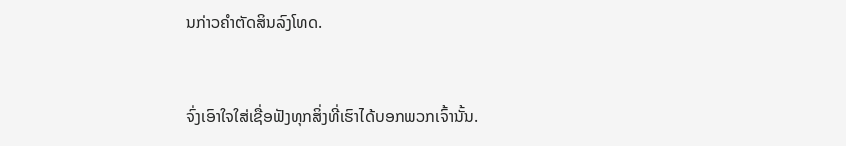ນກ່າວຄຳຕັດສິນລົງໂທດ.


ຈົ່ງເອົາໃຈໃສ່ເຊື່ອຟັງທຸກສິ່ງທີ່ເຮົາໄດ້ບອກພວກເຈົ້ານັ້ນ.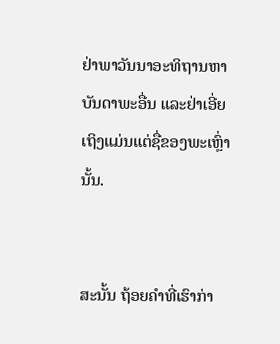ຢ່າພາວັນນາອະທິຖານຫາບັນດາພະອື່ນ ແລະຢ່າເອີ່ຍເຖິງແມ່ນແຕ່ຊື່ຂອງພະເຫຼົ່ານັ້ນ.


ສະນັ້ນ ຖ້ອຍຄຳທີ່ເຮົາກ່າ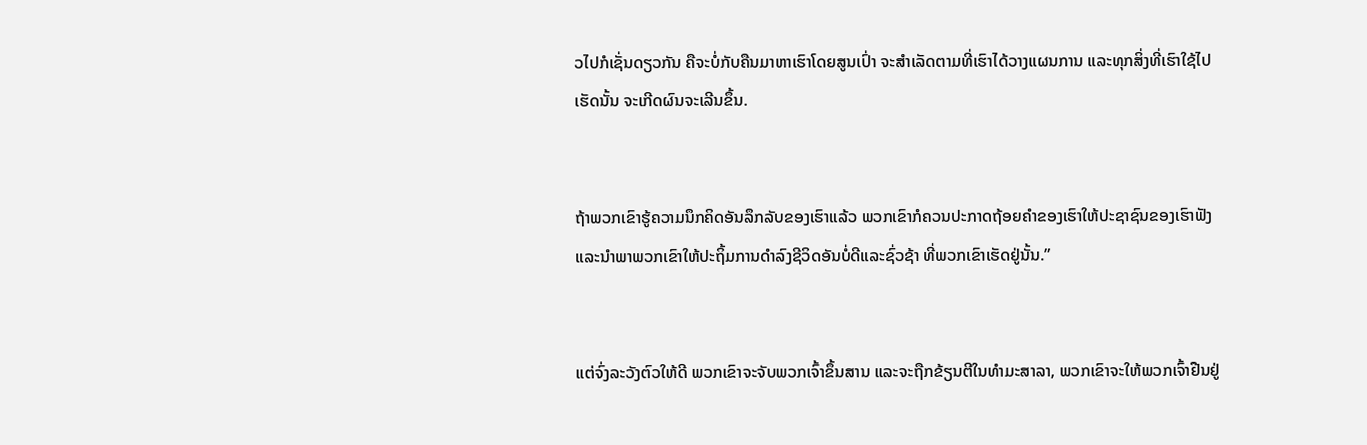ວໄປກໍເຊັ່ນດຽວກັນ ຄືຈະບໍ່ກັບຄືນມາຫາເຮົາໂດຍສູນເປົ່າ ຈະສຳເລັດຕາມທີ່ເຮົາໄດ້ວາງແຜນການ ແລະທຸກສິ່ງທີ່ເຮົາໃຊ້ໄປເຮັດນັ້ນ ຈະເກີດຜົນຈະເລີນຂຶ້ນ.


ຖ້າພວກເຂົາຮູ້ຄວາມນຶກຄິດອັນລຶກລັບຂອງເຮົາແລ້ວ ພວກເຂົາກໍຄວນປະກາດຖ້ອຍຄຳຂອງເຮົາໃຫ້ປະຊາຊົນຂອງເຮົາຟັງ ແລະນຳພາພວກເຂົາໃຫ້ປະຖິ້ມການດຳລົງຊີວິດອັນບໍ່ດີແລະຊົ່ວຊ້າ ທີ່ພວກເຂົາເຮັດຢູ່ນັ້ນ.”


ແຕ່ຈົ່ງລະວັງຕົວໃຫ້ດີ ພວກເຂົາຈະຈັບພວກເຈົ້າຂຶ້ນສານ ແລະຈະຖືກຂ້ຽນຕີໃນທຳມະສາລາ, ພວກເຂົາຈະໃຫ້ພວກເຈົ້າຢືນຢູ່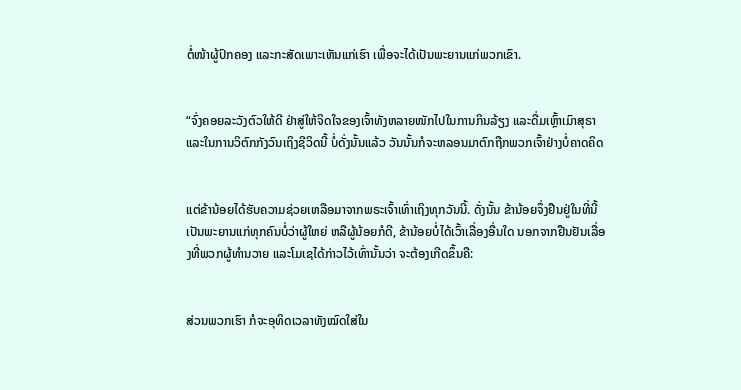ຕໍ່ໜ້າຜູ້ປົກຄອງ ແລະກະສັດເພາະເຫັນແກ່ເຮົາ ເພື່ອຈະໄດ້ເປັນພະຍານແກ່ພວກເຂົາ.


“ຈົ່ງຄອຍລະວັງຕົວໃຫ້ດີ ຢ່າສູ່ໃຫ້ຈິດໃຈຂອງເຈົ້າທັງຫລາຍໜັກໄປໃນການກິນລ້ຽງ ແລະດື່ມເຫຼົ້າເມົາສຸຣາ ແລະໃນການວິຕົກກັງວົນເຖິງຊີວິດນີ້ ບໍ່ດັ່ງນັ້ນແລ້ວ ວັນນັ້ນກໍຈະຫລອນມາຕົກຖືກພວກເຈົ້າຢ່າງບໍ່ຄາດຄິດ


ແຕ່ຂ້ານ້ອຍໄດ້ຮັບຄວາມຊ່ວຍເຫລືອມາຈາກພຣະເຈົ້າເທົ່າເຖິງທຸກວັນນີ້. ດັ່ງນັ້ນ ຂ້ານ້ອຍຈຶ່ງຢືນຢູ່ໃນທີ່ນີ້ ເປັນພະຍານແກ່ທຸກຄົນບໍ່ວ່າຜູ້ໃຫຍ່ ຫລືຜູ້ນ້ອຍກໍດີ, ຂ້ານ້ອຍບໍ່ໄດ້ເວົ້າເລື່ອງອື່ນໃດ ນອກຈາກຢືນຢັນເລື່ອງທີ່ພວກຜູ້ທຳນວາຍ ແລະໂມເຊໄດ້ກ່າວໄວ້ເທົ່ານັ້ນວ່າ ຈະຕ້ອງເກີດຂຶ້ນຄື:


ສ່ວນພວກເຮົາ ກໍຈະອຸທິດເວລາທັງໝົດໃສ່ໃນ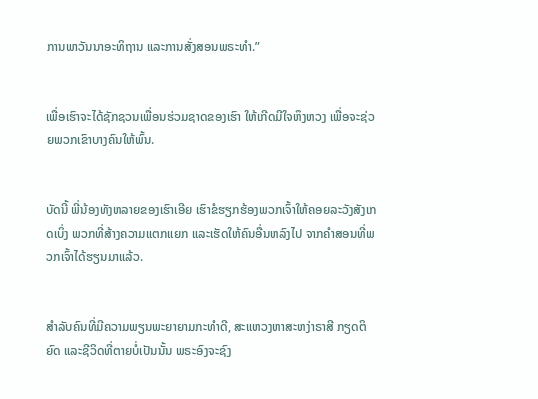ການພາວັນນາອະທິຖານ ແລະການສັ່ງສອນພຣະທຳ.”


ເພື່ອເຮົາຈະໄດ້ຊັກຊວນເພື່ອນຮ່ວມຊາດຂອງເຮົາ ໃຫ້ເກີດມີໃຈຫຶງຫວງ ເພື່ອຈະຊ່ວຍພວກເຂົາບາງຄົນໃຫ້ພົ້ນ.


ບັດນີ້ ພີ່ນ້ອງທັງຫລາຍຂອງເຮົາເອີຍ ເຮົາຂໍຮຽກຮ້ອງພວກເຈົ້າໃຫ້ຄອຍລະວັງສັງເກດເບິ່ງ ພວກທີ່ສ້າງຄວາມແຕກແຍກ ແລະເຮັດໃຫ້ຄົນອື່ນຫລົງໄປ ຈາກຄຳສອນທີ່ພວກເຈົ້າໄດ້ຮຽນມາແລ້ວ.


ສຳລັບຄົນທີ່ມີຄວາມພຽນພະຍາຍາມກະທຳດີ, ສະແຫວງຫາສະຫງ່າຣາສີ ກຽດຕິຍົດ ແລະຊີວິດທີ່ຕາຍບໍ່ເປັນນັ້ນ ພຣະອົງຈະຊົງ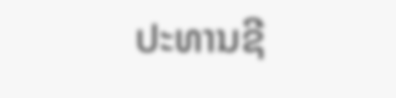ປະທານຊີ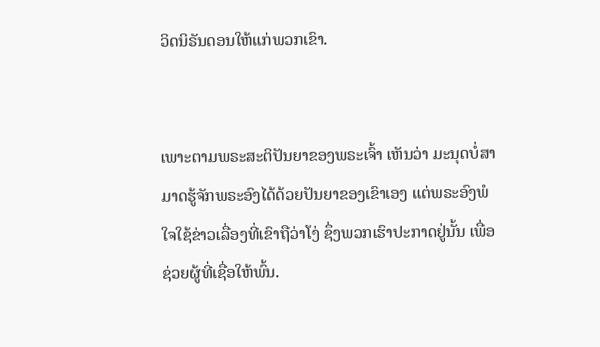ວິດນິຣັນດອນໃຫ້ແກ່ພວກເຂົາ.


ເພາະຕາມພຣະສະຕິປັນຍາຂອງພຣະເຈົ້າ ເຫັນວ່າ ມະນຸດບໍ່ສາມາດຮູ້ຈັກພຣະອົງໄດ້ດ້ວຍປັນຍາຂອງເຂົາເອງ ແຕ່ພຣະອົງພໍໃຈໃຊ້ຂ່າວເລື່ອງທີ່ເຂົາຖືວ່າໂງ່ ຊຶ່ງພວກເຮົາປະກາດຢູ່ນັ້ນ ເພື່ອຊ່ວຍຜູ້ທີ່ເຊື່ອໃຫ້ພົ້ນ.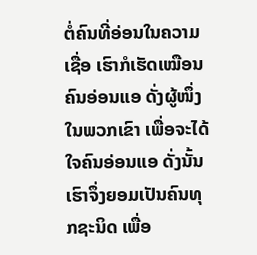ຕໍ່ຄົນທີ່ອ່ອນໃນຄວາມເຊື່ອ ເຮົາກໍເຮັດເໝືອນຄົນອ່ອນແອ ດັ່ງຜູ້ໜຶ່ງໃນພວກເຂົາ ເພື່ອຈະໄດ້ໃຈຄົນອ່ອນແອ ດັ່ງນັ້ນ ເຮົາຈຶ່ງຍອມເປັນຄົນທຸກຊະນິດ ເພື່ອ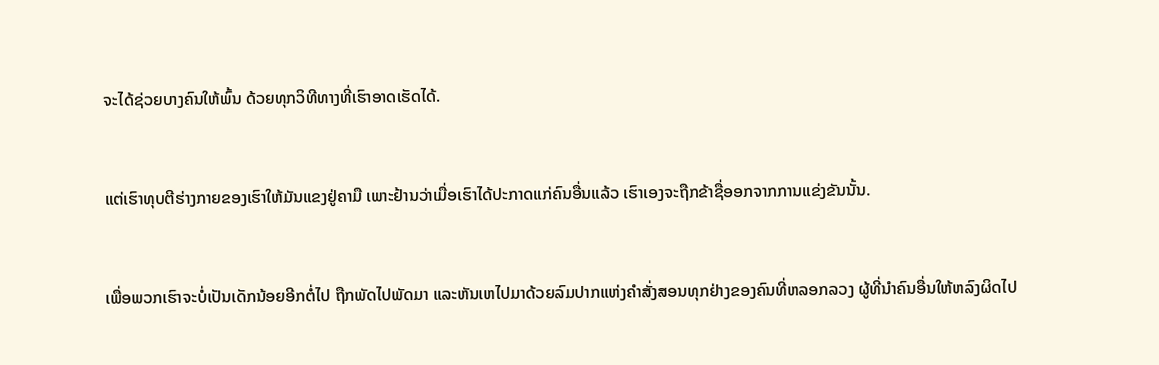ຈະໄດ້ຊ່ວຍບາງຄົນໃຫ້ພົ້ນ ດ້ວຍທຸກວິທີທາງທີ່ເຮົາອາດເຮັດໄດ້.


ແຕ່ເຮົາທຸບຕີຮ່າງກາຍຂອງເຮົາໃຫ້ມັນແຂງຢູ່ຄາມື ເພາະຢ້ານວ່າເມື່ອເຮົາໄດ້ປະກາດແກ່ຄົນອື່ນແລ້ວ ເຮົາເອງຈະຖືກຂ້າຊື່ອອກຈາກການແຂ່ງຂັນນັ້ນ.


ເພື່ອພວກເຮົາຈະບໍ່ເປັນເດັກນ້ອຍອີກຕໍ່ໄປ ຖືກພັດໄປພັດມາ ແລະຫັນເຫໄປມາດ້ວຍລົມປາກແຫ່ງຄຳສັ່ງສອນທຸກຢ່າງຂອງຄົນທີ່ຫລອກລວງ ຜູ້ທີ່ນຳຄົນອື່ນໃຫ້ຫລົງຜິດໄປ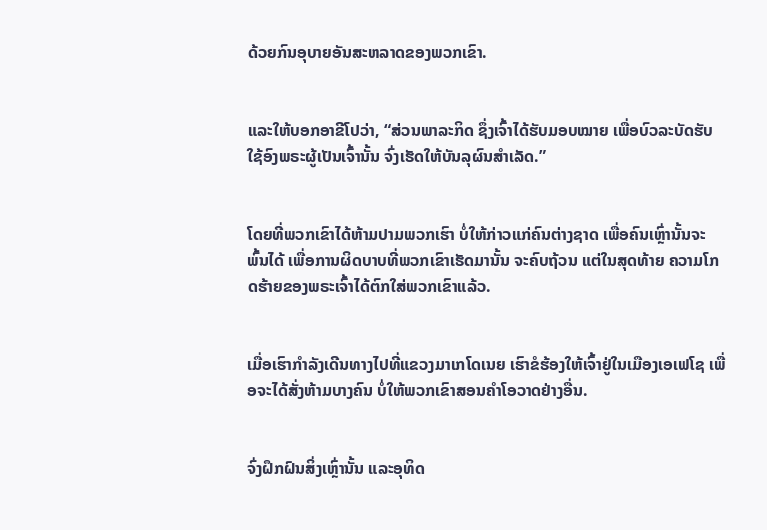ດ້ວຍກົນອຸບາຍອັນສະຫລາດຂອງພວກເຂົາ.


ແລະໃຫ້ບອກອາຂີໂປວ່າ, “ສ່ວນພາລະກິດ ຊຶ່ງເຈົ້າໄດ້ຮັບມອບໝາຍ ເພື່ອບົວລະບັດຮັບໃຊ້ອົງພຣະຜູ້ເປັນເຈົ້ານັ້ນ ຈົ່ງເຮັດໃຫ້ບັນລຸຜົນສຳເລັດ.”


ໂດຍທີ່ພວກເຂົາໄດ້ຫ້າມປາມພວກເຮົາ ບໍ່ໃຫ້ກ່າວແກ່ຄົນຕ່າງຊາດ ເພື່ອຄົນເຫຼົ່ານັ້ນຈະພົ້ນໄດ້ ເພື່ອການຜິດບາບທີ່ພວກເຂົາເຮັດມານັ້ນ ຈະຄົບຖ້ວນ ແຕ່ໃນສຸດທ້າຍ ຄວາມໂກດຮ້າຍຂອງພຣະເຈົ້າໄດ້ຕົກໃສ່ພວກເຂົາແລ້ວ.


ເມື່ອເຮົາກຳລັງເດີນທາງໄປທີ່ແຂວງມາເກໂດເນຍ ເຮົາຂໍຮ້ອງໃຫ້ເຈົ້າຢູ່ໃນເມືອງເອເຟໂຊ ເພື່ອຈະໄດ້ສັ່ງຫ້າມບາງຄົນ ບໍ່ໃຫ້ພວກເຂົາສອນຄຳໂອວາດຢ່າງອື່ນ.


ຈົ່ງຝຶກຝົນສິ່ງເຫຼົ່ານັ້ນ ແລະອຸທິດ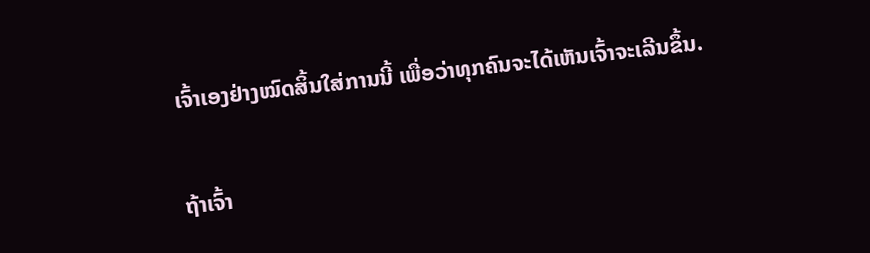ເຈົ້າເອງຢ່າງໝົດສິ້ນໃສ່ການນີ້ ເພື່ອວ່າທຸກຄົນຈະໄດ້ເຫັນເຈົ້າຈະເລີນຂຶ້ນ.


ຖ້າເຈົ້າ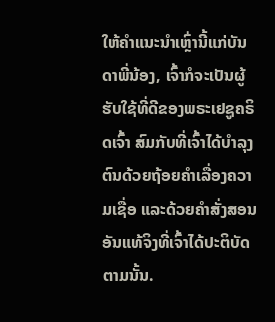ໃຫ້ຄຳແນະນຳເຫຼົ່ານີ້ແກ່ບັນດາພີ່ນ້ອງ, ເຈົ້າກໍຈະເປັນຜູ້ຮັບໃຊ້ທີ່ດີຂອງພຣະເຢຊູຄຣິດເຈົ້າ ສົມກັບທີ່ເຈົ້າໄດ້ບຳລຸງຕົນດ້ວຍຖ້ອຍຄຳເລື່ອງຄວາມເຊື່ອ ແລະດ້ວຍຄຳສັ່ງສອນອັນແທ້ຈິງທີ່ເຈົ້າໄດ້ປະຕິບັດຕາມນັ້ນ.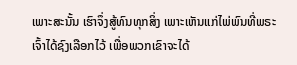ເພາະສະນັ້ນ ເຮົາຈຶ່ງສູ້ທົນທຸກສິ່ງ ເພາະເຫັນແກ່ໄພ່ພົນທີ່ພຣະເຈົ້າໄດ້ຊົງເລືອກໄວ້ ເພື່ອພວກເຂົາຈະໄດ້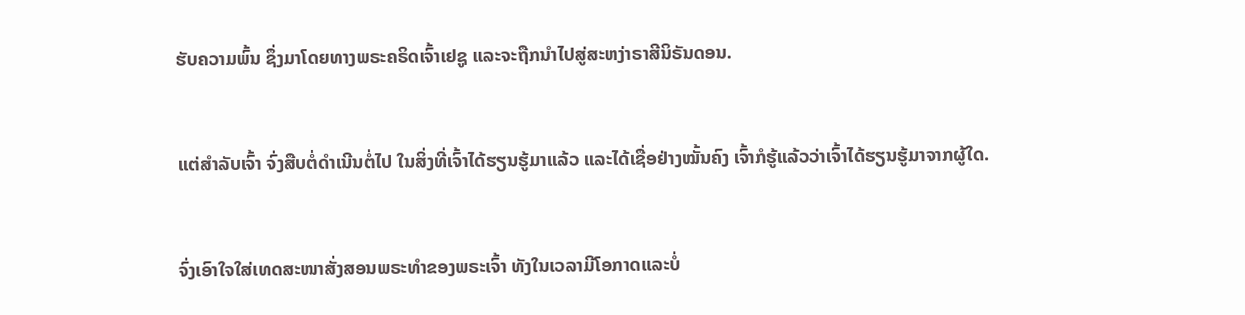ຮັບຄວາມພົ້ນ ຊຶ່ງມາໂດຍທາງພຣະຄຣິດເຈົ້າເຢຊູ ແລະຈະຖືກນຳໄປສູ່ສະຫງ່າຣາສີນິຣັນດອນ.


ແຕ່ສຳລັບເຈົ້າ ຈົ່ງສືບຕໍ່ດຳເນີນຕໍ່ໄປ ໃນສິ່ງທີ່ເຈົ້າໄດ້ຮຽນຮູ້ມາແລ້ວ ແລະໄດ້ເຊື່ອຢ່າງໝັ້ນຄົງ ເຈົ້າກໍຮູ້ແລ້ວວ່າເຈົ້າໄດ້ຮຽນຮູ້ມາຈາກຜູ້ໃດ.


ຈົ່ງເອົາໃຈໃສ່ເທດສະໜາສັ່ງສອນພຣະທຳຂອງພຣະເຈົ້າ ທັງໃນເວລາມີໂອກາດແລະບໍ່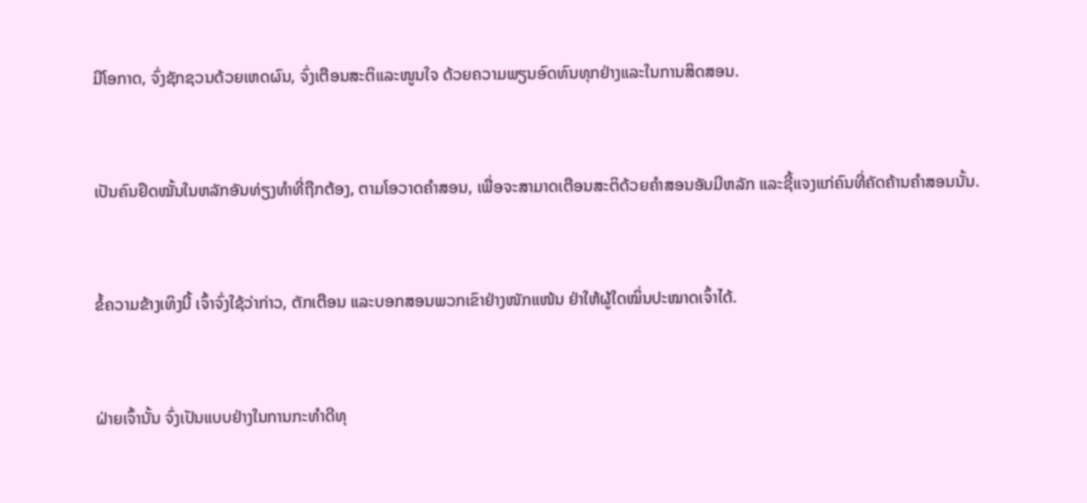ມີໂອກາດ, ຈົ່ງຊັກຊວນດ້ວຍເຫດຜົນ, ຈົ່ງເຕືອນສະຕິແລະໜູນໃຈ ດ້ວຍຄວາມພຽນອົດທົນທຸກຢ່າງແລະໃນການສິດສອນ.


ເປັນຄົນຢຶດໝັ້ນໃນຫລັກອັນທ່ຽງທຳທີ່ຖືກຕ້ອງ, ຕາມໂອວາດຄຳສອນ, ເພື່ອຈະສາມາດເຕືອນສະຕິດ້ວຍຄຳສອນອັນມີຫລັກ ແລະຊີ້ແຈງແກ່ຄົນທີ່ຄັດຄ້ານຄຳສອນນັ້ນ.


ຂໍ້ຄວາມຂ້າງເທິງນີ້ ເຈົ້າຈົ່ງໃຊ້ວ່າກ່າວ, ຕັກເຕືອນ ແລະບອກສອນພວກເຂົາຢ່າງໜັກແໜ້ນ ຢ່າໃຫ້ຜູ້ໃດໝິ່ນປະໝາດເຈົ້າໄດ້.


ຝ່າຍເຈົ້ານັ້ນ ຈົ່ງເປັນແບບຢ່າງໃນການກະທຳດີທຸ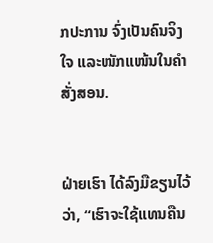ກປະການ ຈົ່ງເປັນຄົນຈິງໃຈ ແລະໜັກແໜ້ນໃນຄຳສັ່ງສອນ.


ຝ່າຍເຮົາ ໄດ້ລົງມືຂຽນໄວ້ວ່າ, “ເຮົາຈະໃຊ້ແທນຄືນ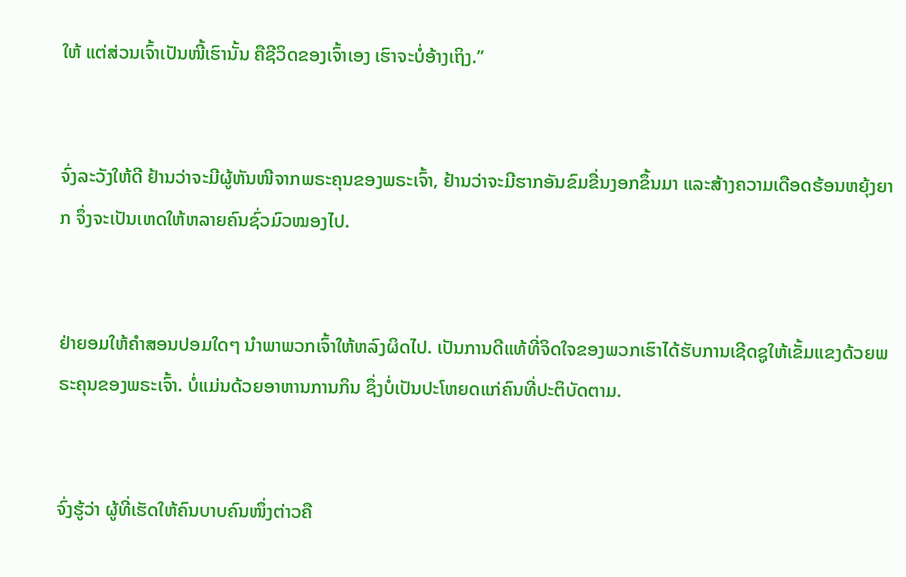ໃຫ້ ແຕ່ສ່ວນເຈົ້າເປັນໜີ້ເຮົານັ້ນ ຄືຊີວິດຂອງເຈົ້າເອງ ເຮົາຈະບໍ່ອ້າງເຖິງ.”


ຈົ່ງລະວັງໃຫ້ດີ ຢ້ານວ່າຈະມີຜູ້ຫັນໜີຈາກພຣະຄຸນຂອງພຣະເຈົ້າ, ຢ້ານວ່າຈະມີຮາກອັນຂົມຂື່ນງອກຂຶ້ນມາ ແລະສ້າງຄວາມເດືອດຮ້ອນຫຍຸ້ງຍາກ ຈຶ່ງຈະເປັນເຫດໃຫ້ຫລາຍຄົນຊົ່ວມົວໝອງໄປ.


ຢ່າຍອມໃຫ້ຄຳສອນປອມໃດໆ ນຳພາພວກເຈົ້າໃຫ້ຫລົງຜິດໄປ. ເປັນການດີແທ້ທີ່ຈິດໃຈຂອງພວກເຮົາໄດ້ຮັບການເຊີດຊູໃຫ້ເຂັ້ມແຂງດ້ວຍພຣະຄຸນຂອງພຣະເຈົ້າ. ບໍ່ແມ່ນດ້ວຍອາຫານການກິນ ຊຶ່ງບໍ່ເປັນປະໂຫຍດແກ່ຄົນທີ່ປະຕິບັດຕາມ.


ຈົ່ງຮູ້ວ່າ ຜູ້ທີ່ເຮັດໃຫ້ຄົນບາບຄົນໜຶ່ງຕ່າວຄື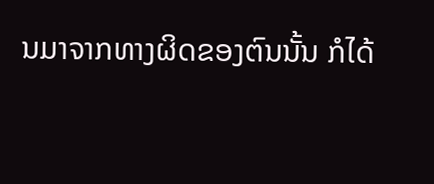ນມາຈາກທາງຜິດຂອງຕົນນັ້ນ ກໍໄດ້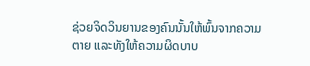ຊ່ວຍຈິດວິນຍານຂອງຄົນນັ້ນໃຫ້ພົ້ນຈາກຄວາມຕາຍ ແລະທັງໃຫ້ຄວາມຜິດບາບ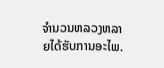ຈຳນວນຫລວງຫລາຍໄດ້ຮັບການອະໄພ.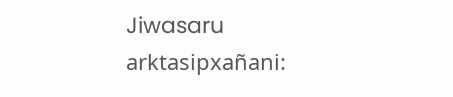Jiwasaru arktasipxañani: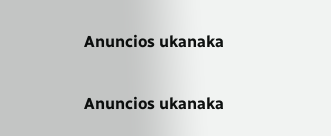Anuncios ukanaka


Anuncios ukanaka